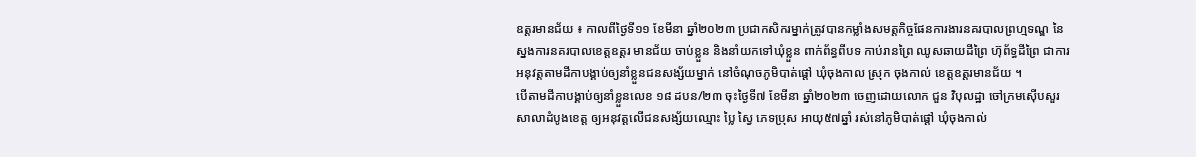ឧត្តរមានជ័យ ៖ កាលពីថ្ងៃទី១១ ខែមីនា ឆ្នាំ២០២៣ ប្រជាកសិករម្នាក់ត្រូវបានកម្លាំងសមត្តកិច្ចផែនការងារនគរបាលព្រហ្មទណ្ឌ នៃស្នងការនគរបាលខេត្ដឧត្តរ មានជ័យ ចាប់ខ្លួន និងនាំយកទៅឃុំខ្លួន ពាក់ព័ន្ធពីបទ កាប់រានព្រៃ ឈូសឆាយដីព្រៃ ហ៊ុព័ទ្ធដីព្រៃ ជាការអនុវត្តតាមដីកាបង្គាប់ឲ្យនាំខ្លួនជនសង្ស័យម្នាក់ នៅចំណុចភូមិបាត់ផ្ដៅ ឃុំចុងកាល ស្រុក ចុងកាល់ ខេត្តឧត្ដរមានជ័យ ។
បើតាមដីកាបង្គាប់ឲ្យនាំខ្លួនលេខ ១៨ ដបន/២៣ ចុះថ្ងៃទី៧ ខែមីនា ឆ្នាំ២០២៣ ចេញដោយលោក ជួន វិបុលដ្ឋា ចៅក្រមស៊ើបសួរ សាលាដំបូងខេត្ត ឲ្យអនុវត្តលើជនសង្ស័យឈ្មោះ ប្លៃ ស្វៃ ភេទប្រុស អាយុ៥៧ឆ្នាំ រស់នៅភូមិបាត់ផ្ដៅ ឃុំចុងកាល់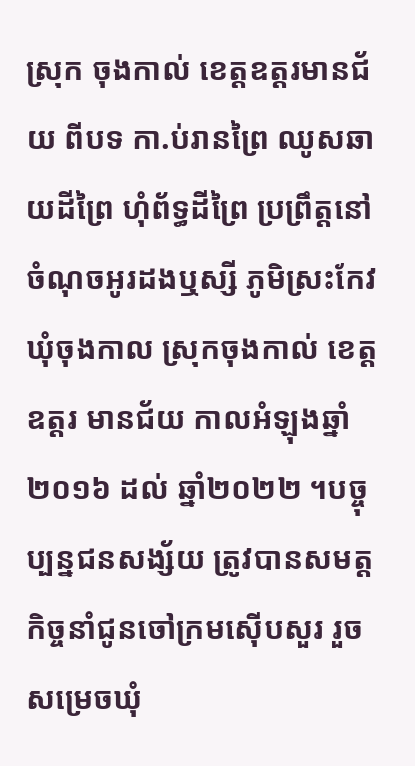ស្រុក ចុងកាល់ ខេត្តឧត្ដរមានជ័យ ពីបទ កា.ប់រានព្រៃ ឈូសឆាយដីព្រៃ ហុំព័ទ្ធដីព្រៃ ប្រព្រឹត្តនៅចំណុចអូរដងឬស្សី ភូមិស្រះកែវ ឃុំចុងកាល ស្រុកចុងកាល់ ខេត្តឧត្តរ មានជ័យ កាលអំឡុងឆ្នាំ២០១៦ ដល់ ឆ្នាំ២០២២ ។បច្ចុប្បន្នជនសង្ស័យ ត្រូវបានសមត្តកិច្ចនាំជូនចៅក្រមស៊ើបសួរ រួចសម្រេចឃុំ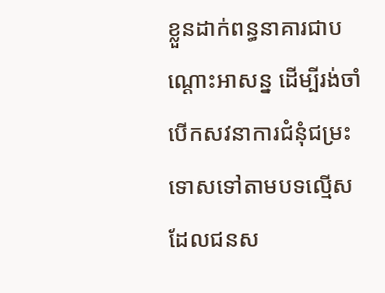ខ្លួនដាក់ពន្ធនាគារជាបណ្តោះអាសន្ន ដើម្បីរង់ចាំបើកសវនាការជំនុំជម្រះទោសទៅតាមបទល្មើសដែលជនស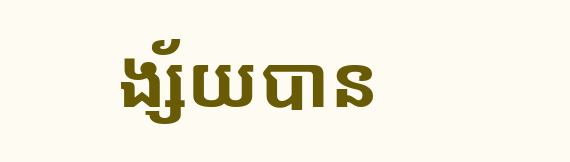ង្ស័យបាន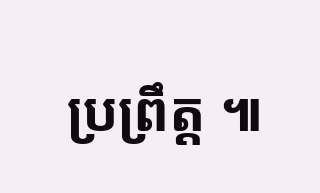ប្រព្រឹត្ត ៕